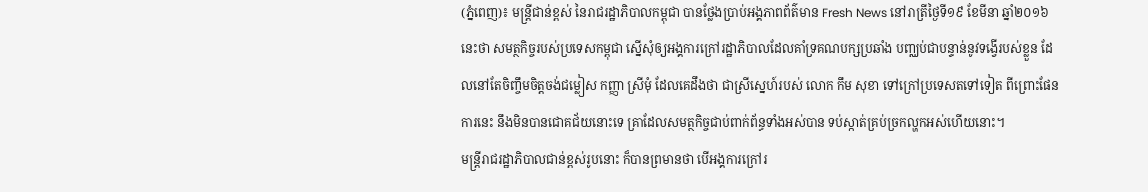(ភ្នំពេញ)៖ មន្រ្តីជាន់ខ្ពស់ នៃរាជរដ្ឋាភិបាលកម្ពុជា បានថ្លែងប្រាប់អង្គភាពព័ត៌មាន Fresh News នៅរាត្រីថ្ងៃទី១៩ ខែមីនា ឆ្នាំ២០១៦នេះថា សមត្ថកិច្ចរបស់ប្រទេសកម្ពុជា ស្នើសុំឲ្យអង្គការក្រៅរដ្ឋាភិបាលដែលគាំទ្រគណបក្សប្រឆាំង បញ្ឈប់ជាបន្ទាន់នូវទង្វើរបស់ខ្លួន ដែលនៅតែចិញ្ចឹមចិត្តចង់ជម្លៀស កញ្ញា ស្រីមុំ ដែលគេដឹងថា ជាស្រីស្នេហ៍របស់ លោក កឹម សុខា ទៅក្រៅប្រទេសតទៅទៀត ពីព្រោះផែនការនេះ នឹងមិនបានជោគជ័យនោះទេ គ្រាដែលសមត្ថកិច្ចជាប់ពាក់ព័ន្ធទាំងអស់បាន ទប់ស្កាត់គ្រប់ច្រកល្ហកអស់ហើយនោះ។
មន្រ្តីរាជរដ្ឋាភិបាលជាន់ខ្ពស់រូបនោះ ក៏បានព្រមានថា បើអង្គការក្រៅរ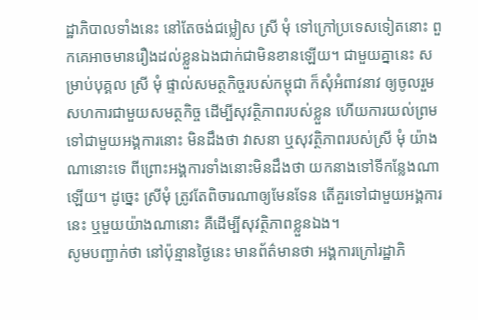ដ្ឋាភិបាលទាំងនេះ នៅតែចង់ជម្លៀស ស្រី មុំ ទៅក្រៅប្រទេសទៀតនោះ ពួកគេអាចមានរឿងដល់ខ្លួនឯងជាក់ជាមិនខានឡើយ។ ជាមួយគ្នានេះ សម្រាប់បុគ្គល ស្រី មុំ ផ្ទាល់សមត្ថកិច្ចរបស់កម្ពុជា ក៏សុំអំពាវនាវ ឲ្យចូលរួមសហការជាមួយសមត្ថកិច្ច ដើម្បីសុវត្ថិភាពរបស់ខ្លួន ហើយការយល់ព្រមទៅជាមួយអង្គការនោះ មិនដឹងថា វាសនា ឬសុវត្ថិភាពរបស់ស្រី មុំ យ៉ាងណានោះទេ ពីព្រោះអង្គការទាំងនោះមិនដឹងថា យកនាងទៅទីកន្លែងណាឡើយ។ ដូច្នេះ ស្រីមុំ ត្រូវតែពិចារណាឲ្យមែនទែន តើគួរទៅជាមួយអង្គការនេះ ឬមួយយ៉ាងណានោះ គឺដើម្បីសុវត្ថិភាពខ្លួនឯង។
សូមបញ្ជាក់ថា នៅប៉ុន្មានថ្ងៃនេះ មានព័ត៌មានថា អង្គការក្រៅរដ្ឋាភិ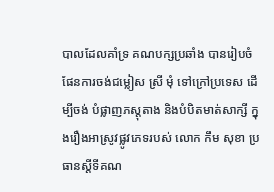បាលដែលគាំទ្រ គណបក្សប្រឆាំង បានរៀបចំផែនការចង់ជម្លៀស ស្រី មុំ ទៅក្រៅប្រទេស ដើម្បីចង់ បំផ្លាញភស្តុតាង និងបំបិតមាត់សាក្សី ក្នុងរឿងអាស្រូវផ្លូវភេទរបស់ លោក កឹម សុខា ប្រធានស្តីទីគណ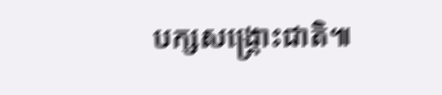បក្សសង្គ្រោះជាតិ៕